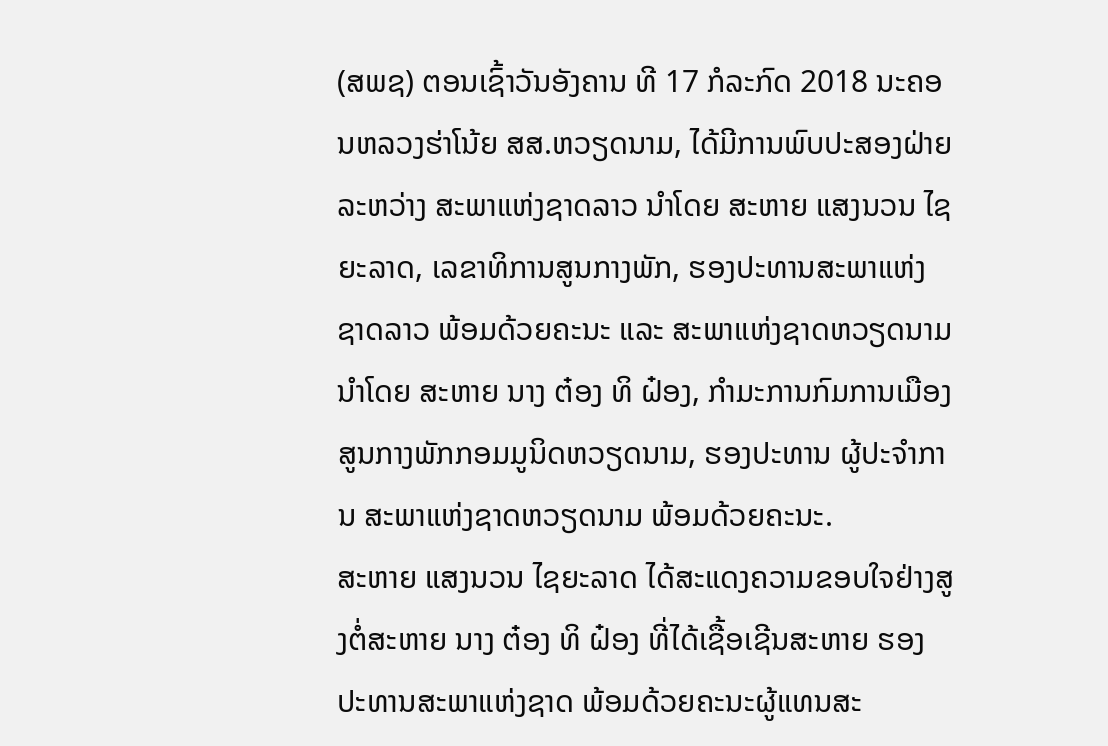(ສພຊ) ຕອນເຊົ້າວັນອັງຄານ ທີ 17 ກໍລະກົດ 2018 ນະຄອນຫລວງຮ່າໂນ້ຍ ສສ.ຫວຽດນາມ, ໄດ້ມີການພົບປະສອງຝ່າຍ ລະຫວ່າງ ສະພາແຫ່ງຊາດລາວ ນໍາໂດຍ ສະຫາຍ ແສງນວນ ໄຊຍະລາດ, ເລຂາທິການສູນກາງພັກ, ຮອງປະທານສະພາແຫ່ງຊາດລາວ ພ້ອມດ້ວຍຄະນະ ແລະ ສະພາແຫ່ງຊາດຫວຽດນາມ ນໍາໂດຍ ສະຫາຍ ນາງ ຕ໋ອງ ທິ ຝ໋ອງ, ກໍາມະການກົມການເມືອງສູນກາງພັກກອມມູນິດຫວຽດນາມ, ຮອງປະທານ ຜູ້ປະຈໍາການ ສະພາແຫ່ງຊາດຫວຽດນາມ ພ້ອມດ້ວຍຄະນະ.
ສະຫາຍ ແສງນວນ ໄຊຍະລາດ ໄດ້ສະແດງຄວາມຂອບໃຈຢ່າງສູງຕໍ່ສະຫາຍ ນາງ ຕ໋ອງ ທິ ຝ໋ອງ ທີ່ໄດ້ເຊື້ອເຊີນສະຫາຍ ຮອງປະທານສະພາແຫ່ງຊາດ ພ້ອມດ້ວຍຄະນະຜູ້ແທນສະ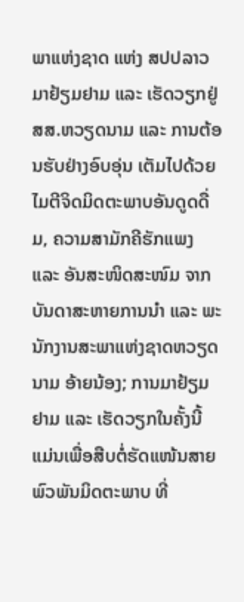ພາແຫ່ງຊາດ ແຫ່ງ ສປປລາວ ມາຢ້ຽມຢາມ ແລະ ເຮັດວຽກຢູ່ ສສ.ຫວຽດນາມ ແລະ ການຕ້ອນຮັບຢ່າງອົບອຸ່ນ ເຕັມໄປດ້ວຍໄມຕີຈິດມິດຕະພາບອັນດູດດື່ມ, ຄວາມສາມັກຄີຮັກແພງ ແລະ ອັນສະໜິດສະໜົມ ຈາກບັນດາສະຫາຍການນຳ ແລະ ພະນັກງານສະພາແຫ່ງຊາດຫວຽດນາມ ອ້າຍນ້ອງ; ການມາຢ້ຽມຢາມ ແລະ ເຮັດວຽກໃນຄັ້ງນີ້ ແມ່ນເພື່ອສືບຕໍ່ຮັດແໜ້ນສາຍພົວພັນມິດຕະພາບ ທີ່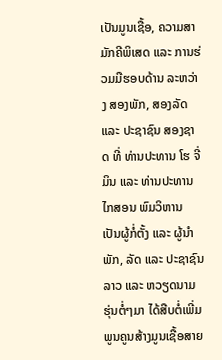ເປັນມູນເຊື້ອ, ຄວາມສາມັກຄີພິເສດ ແລະ ການຮ່ວມມືຮອບດ້ານ ລະຫວ່າງ ສອງພັກ, ສອງລັດ ແລະ ປະຊາຊົນ ສອງຊາດ ທີ່ ທ່ານປະທານ ໂຮ ຈີ່ ມິນ ແລະ ທ່ານປະທານ ໄກສອນ ພົມວິຫານ ເປັນຜູ້ກໍ່ຕັ້ງ ແລະ ຜູ້ນຳພັກ, ລັດ ແລະ ປະຊາຊົນລາວ ແລະ ຫວຽດນາມ ຮຸ່ນຕໍ່ໆມາ ໄດ້ສືບຕໍ່ເພີ່ມພູນຄູນສ້າງມູນເຊື້ອສາຍ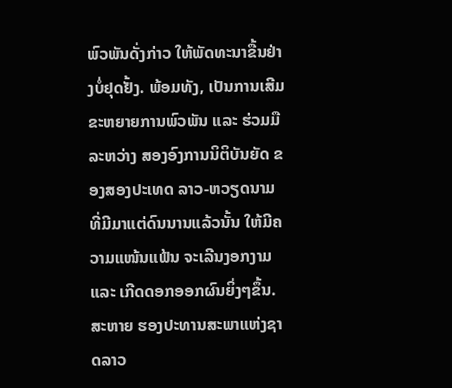ພົວພັນດັ່ງກ່າວ ໃຫ້ພັດທະນາຂື້ນຢ່າງບໍ່ຢຸດຢັ້ງ. ພ້ອມທັງ, ເປັນການເສີມຂະຫຍາຍການພົວພັນ ແລະ ຮ່ວມມື ລະຫວ່າງ ສອງອົງການນິຕິບັນຍັດ ຂອງສອງປະເທດ ລາວ-ຫວຽດນາມ ທີ່ມີມາແຕ່ດົນນານແລ້ວນັ້ນ ໃຫ້ມີຄວາມແໜ້ນແຟ້ນ ຈະເລີນງອກງາມ ແລະ ເກີດດອກອອກຜົນຍິ່ງໆຂຶ້ນ.
ສະຫາຍ ຮອງປະທານສະພາແຫ່ງຊາດລາວ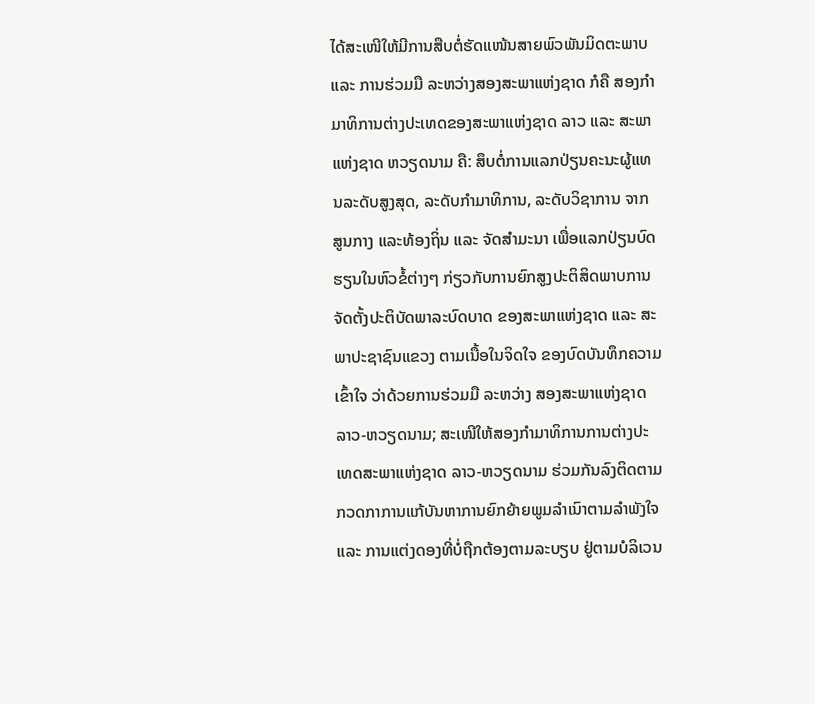ໄດ້ສະເໜີໃຫ້ມີການສືບຕໍ່ຮັດແໜ້ນສາຍພົວພັນມິດຕະພາບ ແລະ ການຮ່ວມມື ລະຫວ່າງສອງສະພາແຫ່ງຊາດ ກໍຄື ສອງກຳມາທິການຕ່າງປະເທດຂອງສະພາແຫ່ງຊາດ ລາວ ແລະ ສະພາແຫ່ງຊາດ ຫວຽດນາມ ຄື: ສຶບຕໍ່ການແລກປ່ຽນຄະນະຜູ້ແທນລະດັບສູງສຸດ, ລະດັບກຳມາທິການ, ລະດັບວິຊາການ ຈາກ ສູນກາງ ແລະທ້ອງຖິ່ນ ແລະ ຈັດສຳມະນາ ເພື່ອແລກປ່ຽນບົດຮຽນໃນຫົວຂໍ້ຕ່າງໆ ກ່ຽວກັບການຍົກສູງປະຕິສິດພາບການຈັດຕັ້ງປະຕິບັດພາລະບົດບາດ ຂອງສະພາແຫ່ງຊາດ ແລະ ສະພາປະຊາຊົນແຂວງ ຕາມເນື້ອໃນຈິດໃຈ ຂອງບົດບັນທຶກຄວາມເຂົ້າໃຈ ວ່າດ້ວຍການຮ່ວມມື ລະຫວ່າງ ສອງສະພາແຫ່ງຊາດ ລາວ-ຫວຽດນາມ; ສະເໜີໃຫ້ສອງກໍາມາທິການການຕ່າງປະເທດສະພາແຫ່ງຊາດ ລາວ-ຫວຽດນາມ ຮ່ວມກັນລົງຕິດຕາມກວດກາການແກ້ບັນຫາການຍົກຍ້າຍພູມລໍາເນົາຕາມລໍາພັງໃຈ ແລະ ການແຕ່ງດອງທີ່ບໍ່ຖືກຕ້ອງຕາມລະບຽບ ຢູ່ຕາມບໍລິເວນ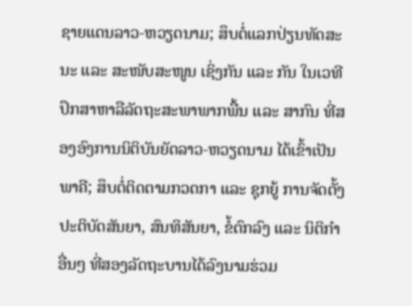ຊາຍແດນລາວ-ຫວຽດນາມ; ສຶບຕໍ່ແລກປ່ຽນທັດສະນະ ແລະ ສະໜັບສະໜູນ ເຊິ່ງກັນ ແລະ ກັນ ໃນເວທີປຶກສາຫາລືລັດຖະສະພາພາກພື້ນ ແລະ ສາກົນ ທີ່ສອງອົງການນິຕິບັນຍັດລາວ-ຫວຽດນາມ ໄດ້ເຂົ້າເປັນພາຄີ; ສຶບຕໍ່ຕິດຕາມກວດກາ ແລະ ຊຸກຍູ້ ການຈັດຕັ້ງປະຕິບັດສັນຍາ, ສົນທິສັນຍາ, ຂໍ້ຕົກລົງ ແລະ ນິຕິກຳອື່ນໆ ທີ່ສອງລັດຖະບານໄດ້ລົງນາມຮ່ວມ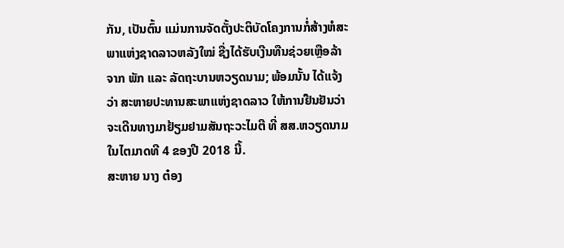ກັນ, ເປັນຕົ້ນ ແມ່ນການຈັດຕັ້ງປະຕິບັດໂຄງການກໍ່ສ້າງຫໍສະພາແຫ່ງຊາດລາວຫລັງໃໝ່ ຊື່ງໄດ້ຮັບເງີນທືນຊ່ວຍເຫຼືອລ້າ ຈາກ ພັກ ແລະ ລັດຖະບານຫວຽດນາມ; ພ້ອມນັ້ນ ໄດ້ແຈ້ງວ່າ ສະຫາຍປະທານສະພາແຫ່ງຊາດລາວ ໃຫ້ການຢືນຢັນວ່າຈະເດີນທາງມາຢ້ຽມຢາມສັນຖະວະໄມຕີ ທີ່ ສສ.ຫວຽດນາມ ໃນໄຕມາດທີ 4 ຂອງປີ 2018 ນີ້.
ສະຫາຍ ນາງ ຕ໋ອງ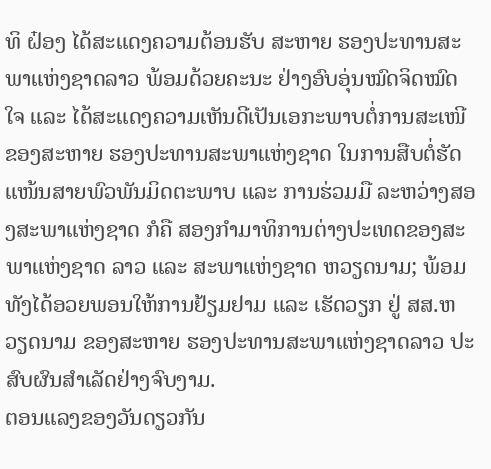ທິ ຝ໋ອງ ໄດ້ສະແດງຄວາມຕ້ອນຮັບ ສະຫາຍ ຮອງປະທານສະພາແຫ່ງຊາດລາວ ພ້ອມດ້ວຍຄະນະ ຢ່າງອົບອຸ່ນໝົດຈິດໝົດໃຈ ແລະ ໄດ້ສະແດງຄວາມເຫັນດີເປັນເອກະພາບຕໍ່ການສະເໜີ ຂອງສະຫາຍ ຮອງປະທານສະພາແຫ່ງຊາດ ໃນການສືບຕໍ່ຮັດແໜ້ນສາຍພົວພັນມິດຕະພາບ ແລະ ການຮ່ວມມື ລະຫວ່າງສອງສະພາແຫ່ງຊາດ ກໍຄື ສອງກຳມາທິການຕ່າງປະເທດຂອງສະພາແຫ່ງຊາດ ລາວ ແລະ ສະພາແຫ່ງຊາດ ຫວຽດນາມ; ພ້ອມທັງໄດ້ອວຍພອນໃຫ້ການຢ້ຽມຢາມ ແລະ ເຮັດວຽກ ຢູ່ ສສ.ຫວຽດນາມ ຂອງສະຫາຍ ຮອງປະທານສະພາແຫ່ງຊາດລາວ ປະສົບຜົນສໍາເລັດຢ່າງຈົບງາມ.
ຕອນແລງຂອງວັນດຽວກັນ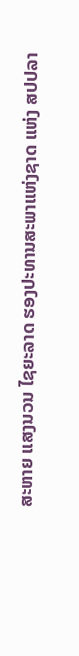ສະຫາຍ ແສງນວນ ໄຊຍະລາດ ຮອງປະທານສະພາແຫ່ງຊາດ ແຫ່ງ ສປປລາ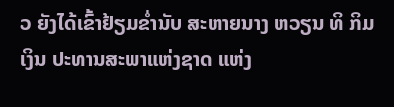ວ ຍັງໄດ້ເຂົ້າຢ້ຽມຂໍ່ານັບ ສະຫາຍນາງ ຫວຽນ ທິ ກິມ ເງິນ ປະທານສະພາແຫ່ງຊາດ ແຫ່ງ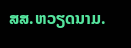ສສ.ຫວຽດນາມ.